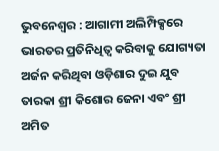ଭୁବନେଶ୍ୱର : ଆଗାମୀ ଅଲିମ୍ପିକ୍ସରେ ଭାରତର ପ୍ରତିନିଧିତ୍ୱ କରିବାକୁ ଯୋଗ୍ୟତା ଅର୍ଜନ କରିଥିବା ଓଡ଼ିଶାର ଦୁଇ ଯୁବ ତାରକା ଶ୍ରୀ କିଶୋର ଜେନା ଏବଂ ଶ୍ରୀ ଅମିତ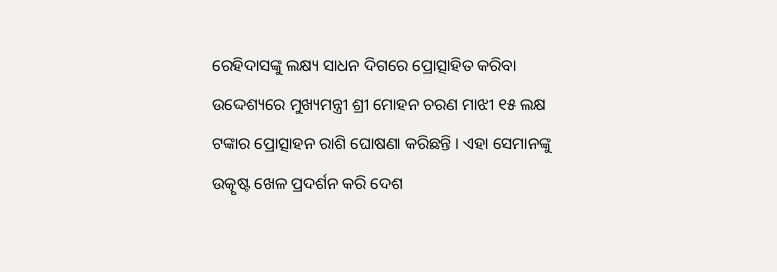ରେହିଦାସଙ୍କୁ ଲକ୍ଷ୍ୟ ସାଧନ ଦିଗରେ ପ୍ରୋତ୍ସାହିତ କରିବା ଉଦ୍ଦେଶ୍ୟରେ ମୁଖ୍ୟମନ୍ତ୍ରୀ ଶ୍ରୀ ମୋହନ ଚରଣ ମାଝୀ ୧୫ ଲକ୍ଷ ଟଙ୍କାର ପ୍ରୋତ୍ସାହନ ରାଶି ଘୋଷଣା କରିଛନ୍ତି । ଏହା ସେମାନଙ୍କୁ ଉତ୍କୃଷ୍ଟ ଖେଳ ପ୍ରଦର୍ଶନ କରି ଦେଶ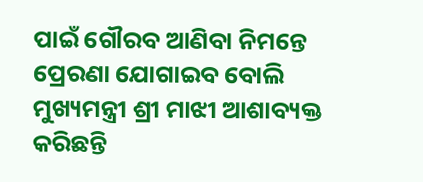ପାଇଁ ଗୌରବ ଆଣିବା ନିମନ୍ତେ ପ୍ରେରଣା ଯୋଗାଇବ ବୋଲି ମୁଖ୍ୟମନ୍ତ୍ରୀ ଶ୍ରୀ ମାଝୀ ଆଶାବ୍ୟକ୍ତ କରିଛନ୍ତି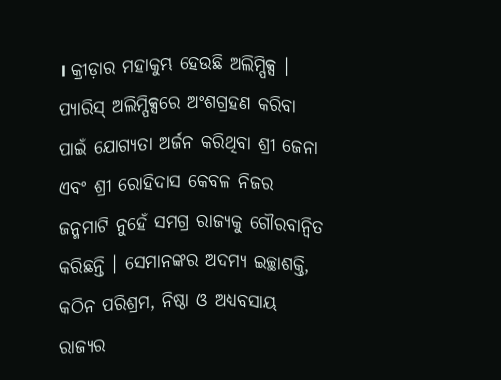। କ୍ରୀଡ଼ାର ମହାକୁମ୍ଭ ହେଉଛି ଅଲିମ୍ପିକ୍ସ । ପ୍ୟାରିସ୍ ଅଲିମ୍ପିକ୍ସରେ ଅଂଶଗ୍ରହଣ କରିବା ପାଇଁ ଯୋଗ୍ୟତା ଅର୍ଜନ କରିଥିବା ଶ୍ରୀ ଜେନା ଏବଂ ଶ୍ରୀ ରୋହିଦାସ କେବଳ ନିଜର ଜନ୍ମମାଟି ନୁହେଁ ସମଗ୍ର ରାଜ୍ୟକୁ ଗୌରବାନ୍ୱିତ କରିଛନ୍ତି । ସେମାନଙ୍କର ଅଦମ୍ୟ ଇଚ୍ଛାଶକ୍ତି, କଠିନ ପରିଶ୍ରମ, ନିଷ୍ଠା ଓ ଅଧ୍ୟବସାୟ ରାଜ୍ୟର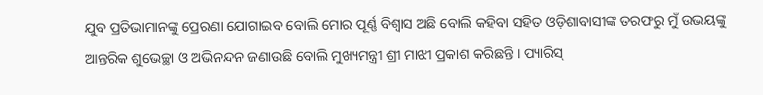ଯୁବ ପ୍ରତିଭାମାନଙ୍କୁ ପ୍ରେରଣା ଯୋଗାଇବ ବୋଲି ମୋର ପୂର୍ଣ୍ଣ ବିଶ୍ୱାସ ଅଛି ବୋଲି କହିବା ସହିତ ଓଡ଼ିଶାବାସୀଙ୍କ ତରଫରୁ ମୁଁ ଉଭୟଙ୍କୁ ଆନ୍ତରିକ ଶୁଭେଚ୍ଛା ଓ ଅଭିନନ୍ଦନ ଜଣାଉଛି ବୋଲି ମୁଖ୍ୟମନ୍ତ୍ରୀ ଶ୍ରୀ ମାଝୀ ପ୍ରକାଶ କରିଛନ୍ତି । ପ୍ୟାରିସ୍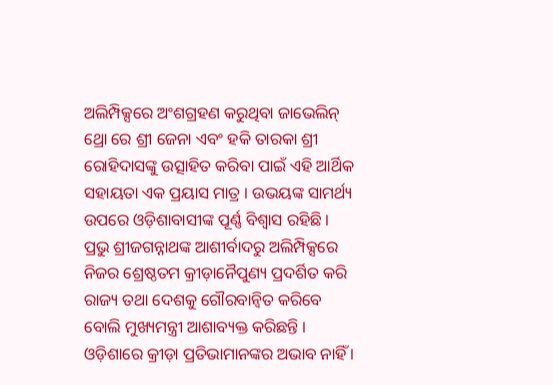ଅଲିମ୍ପିକ୍ସରେ ଅଂଶଗ୍ରହଣ କରୁଥିବା ଜାଭେଲିନ୍ ଥ୍ରୋ ରେ ଶ୍ରୀ ଜେନା ଏବଂ ହକି ତାରକା ଶ୍ରୀ ରୋହିଦାସଙ୍କୁ ଉତ୍ସାହିତ କରିବା ପାଇଁ ଏହି ଆର୍ଥିକ ସହାୟତା ଏକ ପ୍ରୟାସ ମାତ୍ର । ଉଭୟଙ୍କ ସାମର୍ଥ୍ୟ ଉପରେ ଓଡ଼ିଶାବାସୀଙ୍କ ପୂର୍ଣ୍ଣ ବିଶ୍ୱାସ ରହିଛି । ପ୍ରଭୁ ଶ୍ରୀଜଗନ୍ନାଥଙ୍କ ଆଶୀର୍ବାଦରୁ ଅଲିମ୍ପିକ୍ସରେ ନିଜର ଶ୍ରେଷ୍ଠତମ କ୍ରୀଡ଼ାନୈପୁଣ୍ୟ ପ୍ରଦର୍ଶିତ କରି ରାଜ୍ୟ ତଥା ଦେଶକୁ ଗୌରବାନ୍ୱିତ କରିବେ ବୋଲି ମୁଖ୍ୟମନ୍ତ୍ରୀ ଆଶାବ୍ୟକ୍ତ କରିଛନ୍ତି । ଓଡ଼ିଶାରେ କ୍ରୀଡ଼ା ପ୍ରତିଭାମାନଙ୍କର ଅଭାବ ନାହିଁ ।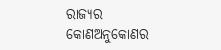ରାଜ୍ୟର କୋଣଅନୁକୋଣର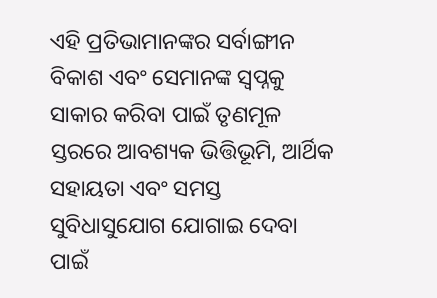ଏହି ପ୍ରତିଭାମାନଙ୍କର ସର୍ବାଙ୍ଗୀନ ବିକାଶ ଏବଂ ସେମାନଙ୍କ ସ୍ୱପ୍ନକୁ ସାକାର କରିବା ପାଇଁ ତୃଣମୂଳ ସ୍ତରରେ ଆବଶ୍ୟକ ଭିତ୍ତିଭୂମି, ଆର୍ଥିକ ସହାୟତା ଏବଂ ସମସ୍ତ ସୁବିଧାସୁଯୋଗ ଯୋଗାଇ ଦେବା ପାଇଁ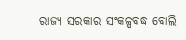ରାଜ୍ୟ ସରକାର ସଂକଳ୍ପବଦ୍ଧ ବୋଲି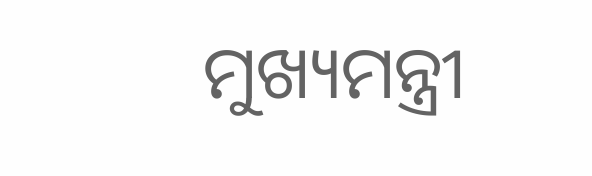ମୁଖ୍ୟମନ୍ତ୍ରୀ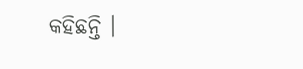କହିଛନ୍ତି ।